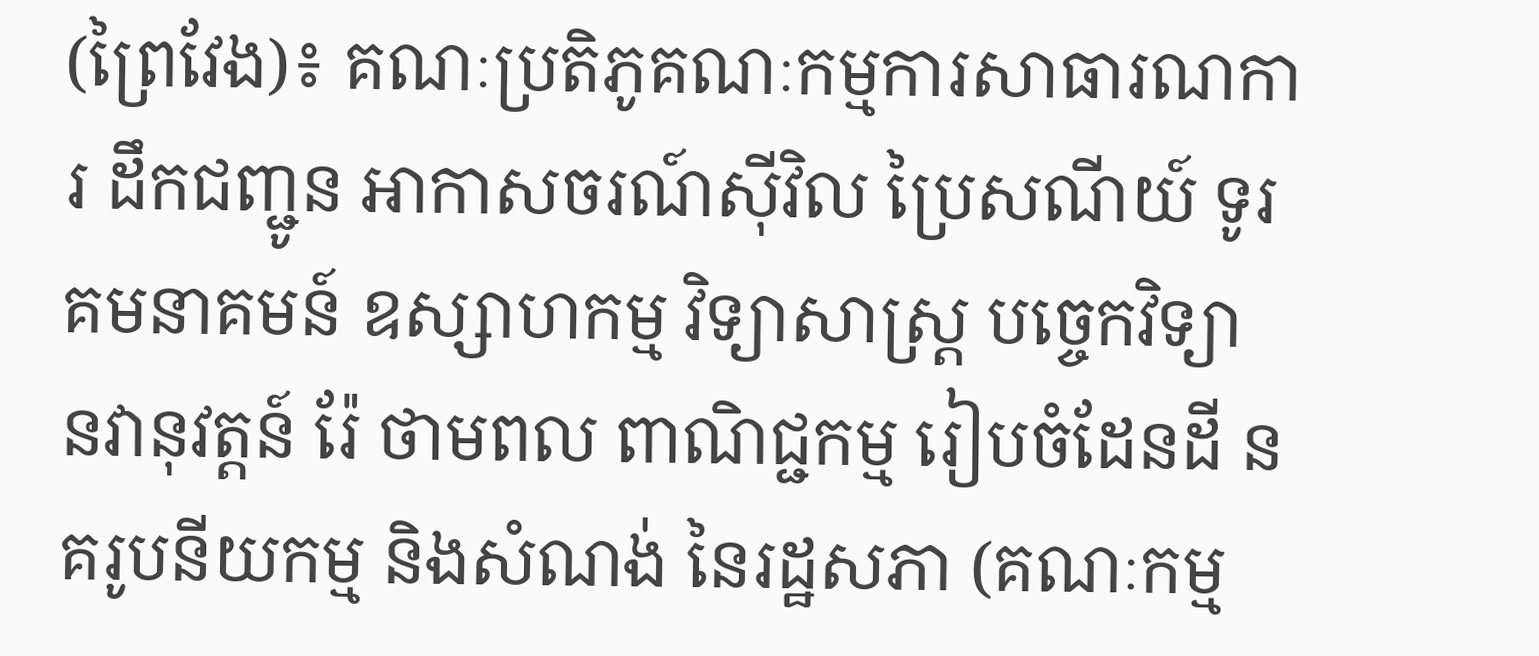(ព្រៃវែង)៖ គណៈប្រតិភូគណៈកម្មការសាធារណការ ដឹកជញ្ជូន អាកាសចរណ៍ស៊ីវិល ប្រៃសណីយ៍ ទូរគមនាគមន៍ ឧស្សាហកម្ម វិទ្យាសាស្ត្រ បច្ចេកវិទ្យា នវានុវត្តន៍ រ៉ែ ថាមពល ពាណិជ្ជកម្ម រៀបចំដែនដី នគរូបនីយកម្ម និងសំណង់ នៃរដ្ឋសភា (គណៈកម្ម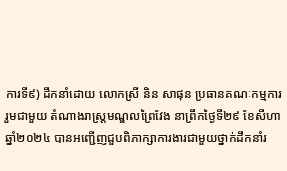ការទី៩) ដឹកនាំដោយ លោកស្រី និន សាផុន ប្រធានគណៈកម្មការ រួមជាមួយ តំណាងរាស្ត្រមណ្ឌលព្រៃវែង នាព្រឹកថ្ងៃទី២៩ ខែសីហា ឆ្នាំ២០២៤ បានអញ្ជើញជួបពិភាក្សាការងារជាមួយថ្នាក់ដឹកនាំរ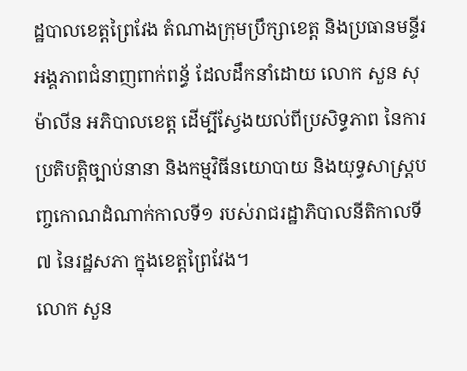ដ្ឋបាលខេត្តព្រៃវែង តំណាងក្រុមប្រឹក្សាខេត្ត និងប្រធានមន្ទីរអង្គភាពជំនាញពាក់ពន្ធ័ ដែលដឹកនាំដោយ លោក សួន សុម៉ាលីន អភិបាលខេត្ត ដើម្បីស្វែងយល់ពីប្រសិទ្ធភាព នៃការប្រតិបត្តិច្បាប់នានា និងកម្មវិធីនយោបាយ និងយុទ្ធសាស្ត្របញ្ចកោណដំណាក់កាលទី១ របស់រាជរដ្ឋាភិបាលនីតិកាលទី៧ នៃរដ្ឋសភា ក្នុងខេត្តព្រៃវែង។
លោក សួន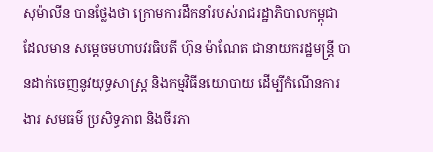សុម៉ាលីន បានថ្លែងថា ក្រោមការដឹកនាំរបស់រាជរដ្ឋាភិបាលកម្ពុជា ដែលមាន សម្តេចមហាបវរធិបតី ហ៊ុន ម៉ាណែត ជានាយករដ្ឋមន្ត្រី បានដាក់ចេញនូវយុទ្ធសាស្ត្រ និងកម្មវិធីនយោបាយ ដើម្បីកំណើនការងារ សមធម៌ ប្រសិទ្ធភាព និងចីរភា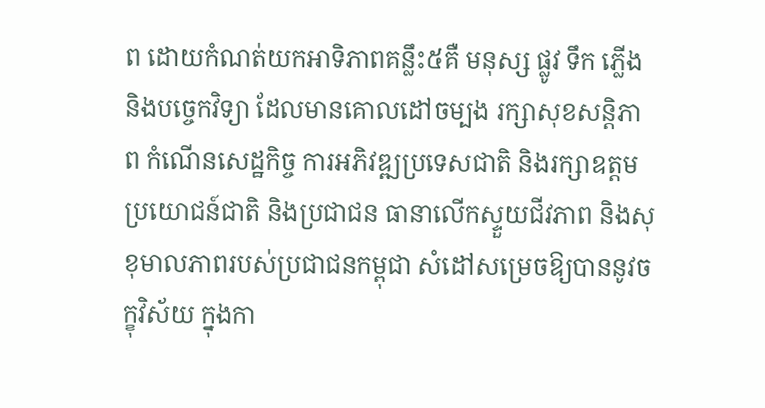ព ដោយកំណត់យកអាទិភាពគន្លឹះ៥គឺ មនុស្ស ផ្លូវ ទឹក ភ្លើង និងបច្ចេកវិទ្យា ដែលមានគោលដៅចម្បង រក្សាសុខសន្តិភាព កំណើនសេដ្ឋកិច្ច ការអភិវឌ្ឍប្រទេសជាតិ និងរក្សាឧត្តមប្រយោជន៍ជាតិ និងប្រជាជន ធានាលើកស្ទួយជីវភាព និងសុខុមាលភាពរបស់ប្រជាជនកម្ពុជា សំដៅសម្រេចឱ្យបាននូវចក្ខុវិស័យ ក្នុងកា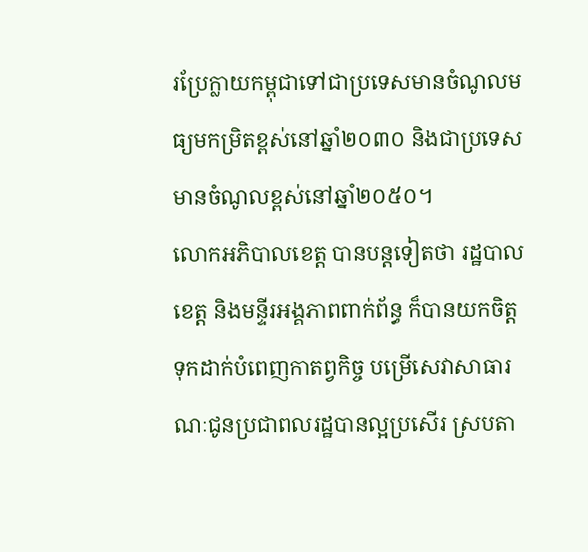រប្រែក្លាយកម្ពុជាទៅជាប្រទេសមានចំណូលមធ្យមកម្រិតខ្ពស់នៅឆ្នាំ២០៣០ និងជាប្រទេសមានចំណូលខ្ពស់នៅឆ្នាំ២០៥០។
លោកអភិបាលខេត្ត បានបន្តទៀតថា រដ្ឋបាលខេត្ត និងមន្ទីរអង្គភាពពាក់ព័ន្ធ ក៏បានយកចិត្តទុកដាក់បំពេញកាតព្វកិច្ច បម្រើសេវាសាធារណៈជូនប្រជាពលរដ្ឋបានល្អប្រសើរ ស្របតា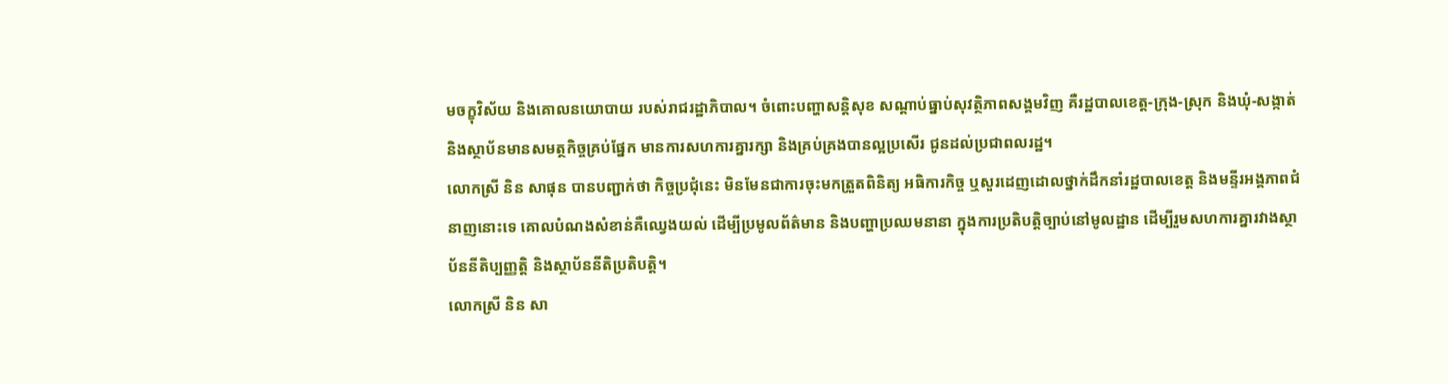មចក្ខុវិស័យ និងគោលនយោបាយ របស់រាជរដ្ឋាភិបាល។ ចំពោះបញ្ហាសន្តិសុខ សណ្តាប់ធ្នាប់សុវត្ថិភាពសង្គមវិញ គឺរដ្ឋបាលខេត្ត-ក្រុង-ស្រុក និងឃុំ-សង្កាត់ និងស្ថាប័នមានសមត្ថកិច្ចគ្រប់ផ្នែក មានការសហការគ្នារក្សា និងគ្រប់គ្រងបានល្អប្រសើរ ជូនដល់ប្រជាពលរដ្ឋ។
លោកស្រី និន សាផុន បានបញ្ជាក់ថា កិច្ចប្រជុំនេះ មិនមែនជាការចុះមកត្រួតពិនិត្យ អធិការកិច្ច ឬសួរដេញដោលថ្នាក់ដឹកនាំរដ្ឋបាលខេត្ត និងមន្ទីរអង្គភាពជំនាញនោះទេ គោលបំណងសំខាន់គឺឈ្វេងយល់ ដើម្បីប្រមូលព័ត៌មាន និងបញ្ហាប្រឈមនានា ក្នុងការប្រតិបត្តិច្បាប់នៅមូលដ្ឋាន ដើម្បីរួមសហការគ្នារវាងស្ថាប័ននីតិប្បញ្ញត្តិ និងស្ថាប័ននីតិប្រតិបត្តិ។
លោកស្រី និន សា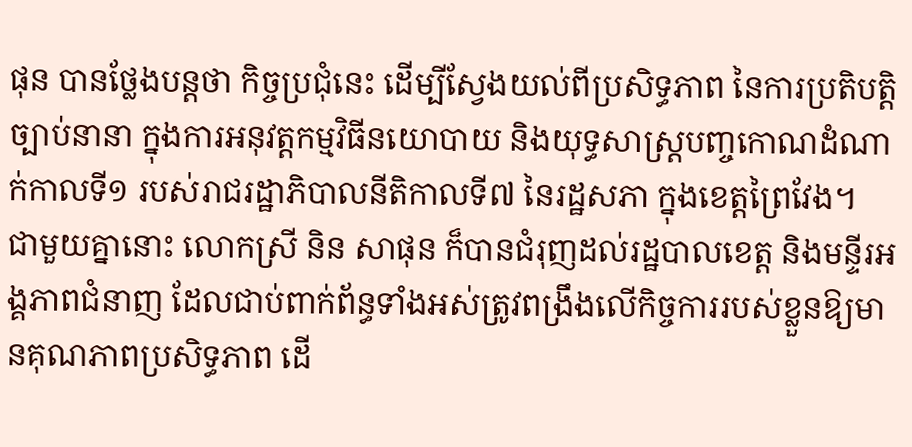ផុន បានថ្លែងបន្តថា កិច្ចប្រជុំនេះ ដើម្បីស្វែងយល់ពីប្រសិទ្ធភាព នៃការប្រតិបត្តិច្បាប់នានា ក្នុងការអនុវត្តកម្មវិធីនយោបាយ និងយុទ្ធសាស្ត្របញ្ចកោណដំណាក់កាលទី១ របស់រាជរដ្ឋាភិបាលនីតិកាលទី៧ នៃរដ្ឋសភា ក្នុងខេត្តព្រៃវែង។
ជាមួយគ្នានោះ លោកស្រី និន សាផុន ក៏បានជំរុញដល់រដ្ឋបាលខេត្ត និងមន្ទីរអង្គភាពជំនាញ ដែលជាប់ពាក់ព័ន្ធទាំងអស់ត្រូវពង្រឹងលើកិច្ចការរបស់ខ្លួនឱ្យមានគុណភាពប្រសិទ្ធភាព ដើ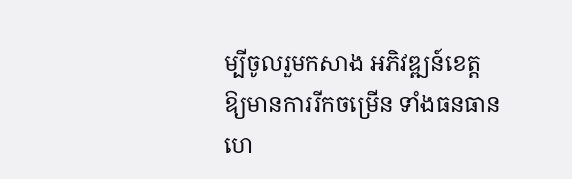ម្បីចូលរួមកសាង អភិវឌ្ឍន៍ខេត្ត ឱ្យមានការរីកចម្រើន ទាំងធនធាន ហេ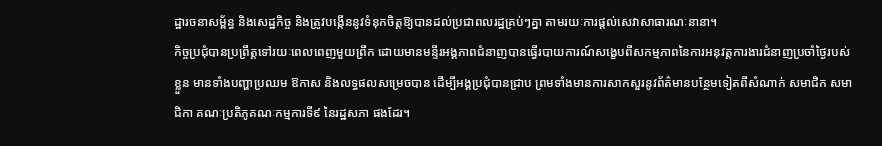ដ្ឋារចនាសម្ព័ន្ធ និងសេដ្ឋកិច្ច និងត្រូវបង្កើននូវទំនុកចិត្តឱ្យបានដល់ប្រជាពលរដ្ឋគ្រប់ៗគ្នា តាមរយៈការផ្តល់សេវាសាធារណៈនានា។
កិច្ចប្រជុំបានប្រព្រឹត្តទៅរយៈពេលពេញមួយព្រឹក ដោយមានមន្ទីរអង្គភាពជំនាញបានធ្វើរបាយការណ៍សង្ខេបពីសកម្មភាពនៃការអនុវត្តការងារជំនាញប្រចាំថ្ងៃរបស់ខ្លួន មានទាំងបញ្ហាប្រឈម ឱកាស និងលទ្ធផលសម្រេចបាន ដើម្បីអង្គប្រជុំបានជ្រាប ព្រមទាំងមានការសាកសួរនូវព័ត៌មានបន្ថែមទៀតពីសំណាក់ សមាជិក សមាជិកា គណៈប្រតិភូគណៈកម្មការទី៩ នៃរដ្ឋសភា ផងដែរ។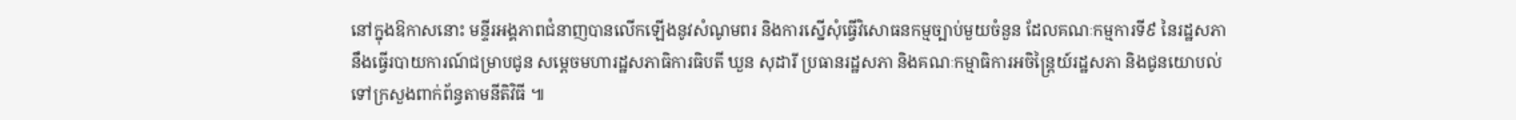នៅក្នុងឱកាសនោះ មន្ទីរអង្គភាពជំនាញបានលើកឡើងនូវសំណូមពរ និងការស្នើសុំធ្វើវិសោធនកម្មច្បាប់មួយចំនួន ដែលគណៈកម្មការទី៩ នៃរដ្ឋសភា នឹងធ្វើរបាយការណ៍ជម្រាបជូន សម្តេចមហារដ្ឋសភាធិការធិបតី ឃួន សុដារី ប្រធានរដ្ឋសភា និងគណៈកម្មាធិការអចិន្ត្រៃយ៍រដ្ឋសភា និងជូនយោបល់ទៅក្រសួងពាក់ព័ន្ធតាមនីតិវិធី ៕